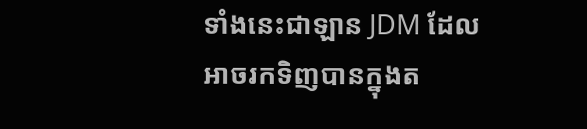ទាំងនេះជាឡាន JDM ដែលអាចរកទិញបានក្នុងត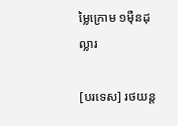ម្លៃក្រោម ១មុឺនដុល្លារ

[បរទេស] រថយន្ត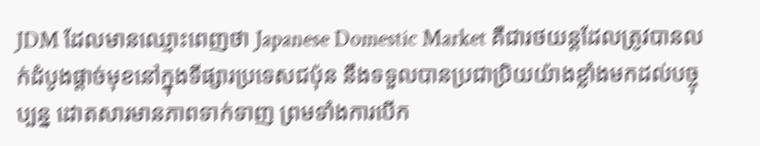JDM ដែលមានឈ្មោះពេញថា Japanese Domestic Market គឺជារថយន្តដែលត្រូវបានលក់ដំបូងផ្តាច់មុខនៅក្នុងទីផ្សារប្រទេសជប៉ុន នឹងទទួលបានប្រជាប្រិយយ៉ាងខ្លាំងមកដល់បច្ចុប្បន្ន ដោតសារមានភាពទាក់ទាញ ព្រមទាំងការបើក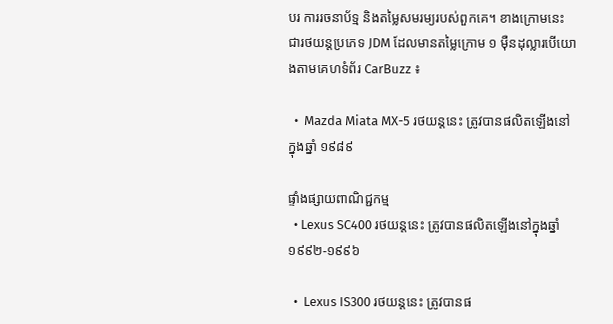បរ ការរចនាប័ទ្ម និងតម្លៃសមរម្យរបស់ពួកគេ។ ខាងក្រោមនេះ ជារថយន្តប្រភេទ JDM ដែលមានតម្លៃក្រោម ១ ម៉ឺនដុល្លារបើយោងតាមគេហទំព័រ CarBuzz ៖

  •  Mazda Miata MX-5 រថយន្តនេះ ត្រូវបានផលិតឡើងនៅក្នុងឆ្នាំ ១៩៨៩

ផ្ទាំងផ្សាយពាណិជ្ជកម្ម
  • Lexus SC400 រថយន្តនេះ ត្រូវបានផលិតឡើងនៅក្នុងឆ្នាំ ១៩៩២-១៩៩៦

  •  Lexus IS300 រថយន្តនេះ ត្រូវបានផ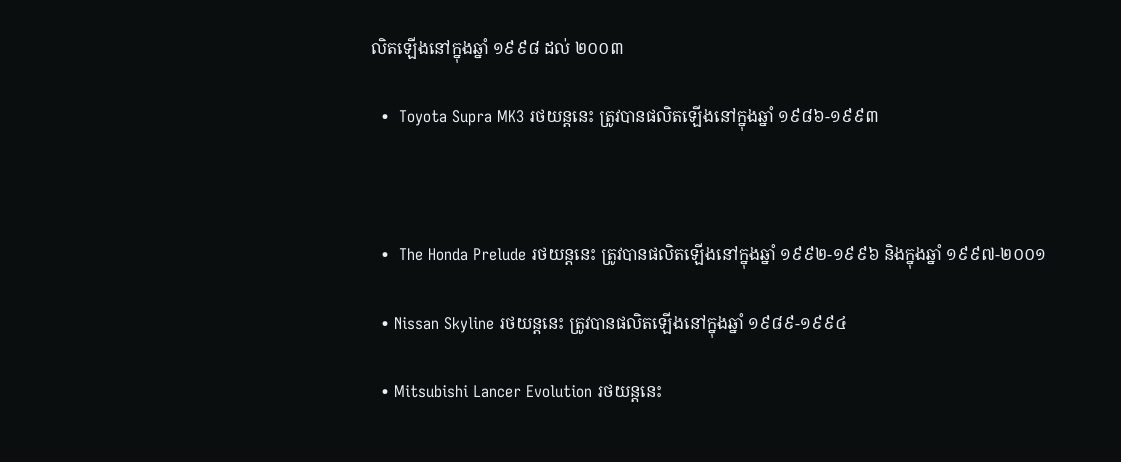លិតឡើងនៅក្នុងឆ្នាំ ១៩៩៨ ដល់ ២០០៣

  •  Toyota Supra MK3 រថយន្តនេះ ត្រូវបានផលិតឡើងនៅក្នុងឆ្នាំ ១៩៨៦-១៩៩៣



  •  The Honda Prelude រថយន្តនេះ ត្រូវបានផលិតឡើងនៅក្នុងឆ្នាំ ១៩៩២-១៩៩៦ និងក្នុងឆ្នាំ ១៩៩៧-២០០១

  • Nissan Skyline រថយន្តនេះ ត្រូវបានផលិតឡើងនៅក្នុងឆ្នាំ ១៩៨៩-១៩៩៤

  • Mitsubishi Lancer Evolution រថយន្តនេះ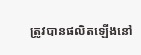ត្រូវបានផលិតឡើងនៅ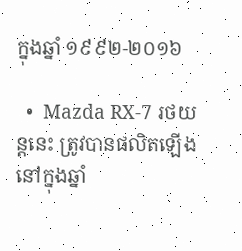ក្នុងឆ្នាំ ១៩៩២-២០១៦

  •  Mazda RX-7 រថយន្តនេះ ត្រូវបានផលិតឡើងនៅក្នុងឆ្នាំ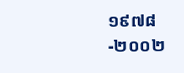១៩៧៨-២០០២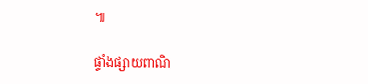៕

ផ្ទាំងផ្សាយពាណិ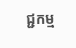ជ្ជកម្ម